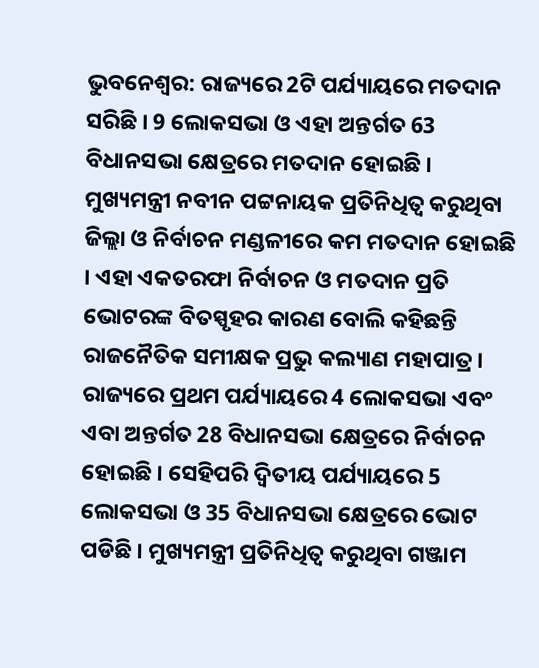ଭୁବନେଶ୍ବର: ରାଜ୍ୟରେ 2ଟି ପର୍ଯ୍ୟାୟରେ ମତଦାନ ସରିଛି । 9 ଲୋକସଭା ଓ ଏହା ଅନ୍ତର୍ଗତ 63 ବିଧାନସଭା କ୍ଷେତ୍ରରେ ମତଦାନ ହୋଇଛି । ମୁଖ୍ୟମନ୍ତ୍ରୀ ନବୀନ ପଟ୍ଟନାୟକ ପ୍ରତିନିଧିତ୍ୱ କରୁଥିବା ଜିଲ୍ଲା ଓ ନିର୍ବାଚନ ମଣ୍ଡଳୀରେ କମ ମତଦାନ ହୋଇଛି । ଏହା ଏକତରଫା ନିର୍ବାଚନ ଓ ମତଦାନ ପ୍ରତି ଭୋଟରଙ୍କ ବିତସ୍ପୃହର କାରଣ ବୋଲି କହିଛନ୍ତି ରାଜନୈତିକ ସମୀକ୍ଷକ ପ୍ରଭୁ କଲ୍ୟାଣ ମହାପାତ୍ର ।
ରାଜ୍ୟରେ ପ୍ରଥମ ପର୍ଯ୍ୟାୟରେ 4 ଲୋକସଭା ଏବଂ ଏବା ଅନ୍ତର୍ଗତ 28 ବିଧାନସଭା କ୍ଷେତ୍ରରେ ନିର୍ବାଚନ ହୋଇଛି । ସେହିପରି ଦ୍ଵିତୀୟ ପର୍ଯ୍ୟାୟରେ 5 ଲୋକସଭା ଓ 35 ବିଧାନସଭା କ୍ଷେତ୍ରରେ ଭୋଟ ପଡିଛି । ମୁଖ୍ୟମନ୍ତ୍ରୀ ପ୍ରତିନିଧିତ୍ୱ କରୁଥିବା ଗଞ୍ଜାମ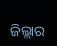ଜିଲ୍ଲାର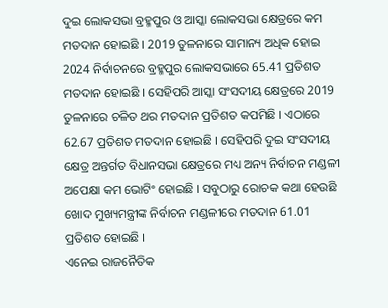ଦୁଇ ଲୋକସଭା ବ୍ରହ୍ମପୁର ଓ ଆସ୍କା ଲୋକସଭା କ୍ଷେତ୍ରରେ କମ ମତଦାନ ହୋଇଛି । 2019 ତୁଳନାରେ ସାମାନ୍ୟ ଅଧିକ ହୋଇ 2024 ନିର୍ବାଚନରେ ବ୍ରହ୍ମପୁର ଲୋକସଭାରେ 65.41 ପ୍ରତିଶତ ମତଦାନ ହୋଇଛି । ସେହିପରି ଆସ୍କା ସଂସଦୀୟ କ୍ଷେତ୍ରରେ 2019 ତୁଳନାରେ ଚଳିତ ଥର ମତଦାନ ପ୍ରତିଶତ କପମିଛି । ଏଠାରେ 62.67 ପ୍ରତିଶତ ମତଦାନ ହୋଇଛି । ସେହିପରି ଦୁଇ ସଂସଦୀୟ କ୍ଷେତ୍ର ଅନ୍ତର୍ଗତ ବିଧାନସଭା କ୍ଷେତ୍ରରେ ମଧ୍ୟ ଅନ୍ୟ ନିର୍ବାଚନ ମଣ୍ଡଳୀ ଅପେକ୍ଷା କମ ଭୋଟିଂ ହୋଇଛି । ସବୁଠାରୁ ରୋଚକ କଥା ହେଉଛି ଖୋଦ ମୁଖ୍ୟମନ୍ତ୍ରୀଙ୍କ ନିର୍ବାଚନ ମଣ୍ଡଳୀରେ ମତଦାନ 61.01 ପ୍ରତିଶତ ହୋଇଛି ।
ଏନେଇ ରାଜନୈତିକ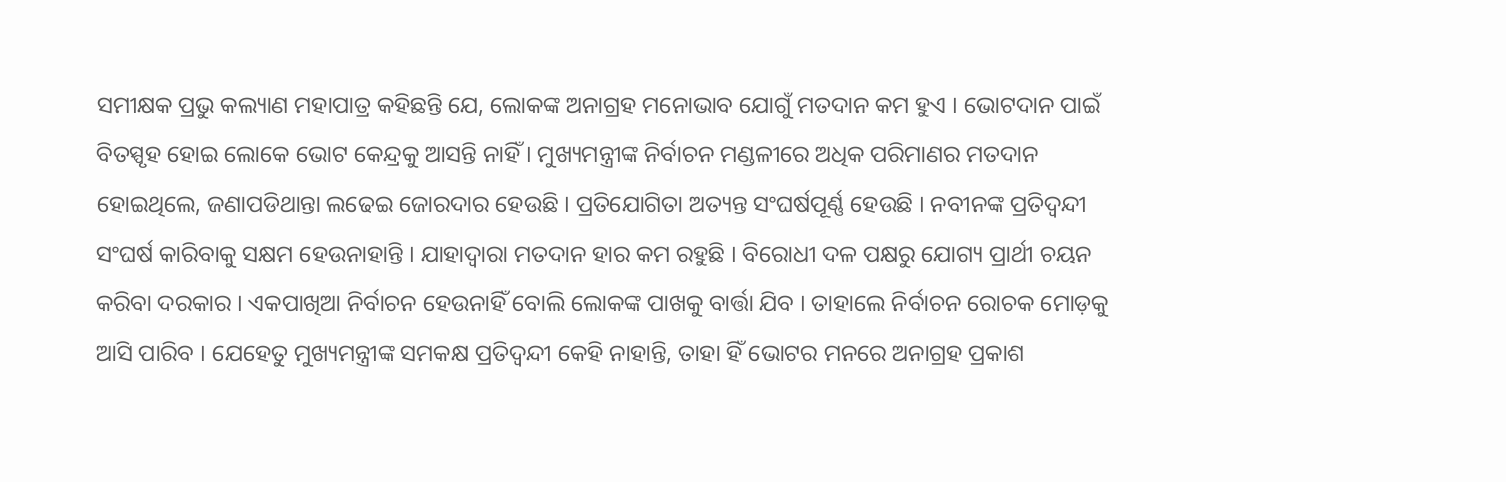ସମୀକ୍ଷକ ପ୍ରଭୁ କଲ୍ୟାଣ ମହାପାତ୍ର କହିଛନ୍ତି ଯେ, ଲୋକଙ୍କ ଅନାଗ୍ରହ ମନୋଭାବ ଯୋଗୁଁ ମତଦାନ କମ ହୁଏ । ଭୋଟଦାନ ପାଇଁ ବିତସ୍ପୃହ ହୋଇ ଲୋକେ ଭୋଟ କେନ୍ଦ୍ରକୁ ଆସନ୍ତି ନାହିଁ । ମୁଖ୍ୟମନ୍ତ୍ରୀଙ୍କ ନିର୍ବାଚନ ମଣ୍ଡଳୀରେ ଅଧିକ ପରିମାଣର ମତଦାନ ହୋଇଥିଲେ, ଜଣାପଡିଥାନ୍ତା ଲଢେଇ ଜୋରଦାର ହେଉଛି । ପ୍ରତିଯୋଗିତା ଅତ୍ୟନ୍ତ ସଂଘର୍ଷପୂର୍ଣ୍ଣ ହେଉଛି । ନବୀନଙ୍କ ପ୍ରତିଦ୍ୱନ୍ଦୀ ସଂଘର୍ଷ କାରିବାକୁ ସକ୍ଷମ ହେଉନାହାନ୍ତି । ଯାହାଦ୍ଵାରା ମତଦାନ ହାର କମ ରହୁଛି । ବିରୋଧୀ ଦଳ ପକ୍ଷରୁ ଯୋଗ୍ୟ ପ୍ରାର୍ଥୀ ଚୟନ କରିବା ଦରକାର । ଏକପାଖିଆ ନିର୍ବାଚନ ହେଉନାହିଁ ବୋଲି ଲୋକଙ୍କ ପାଖକୁ ବାର୍ତ୍ତା ଯିବ । ତାହାଲେ ନିର୍ବାଚନ ରୋଚକ ମୋଡ଼କୁ ଆସି ପାରିବ । ଯେହେତୁ ମୁଖ୍ୟମନ୍ତ୍ରୀଙ୍କ ସମକକ୍ଷ ପ୍ରତିଦ୍ୱନ୍ଦୀ କେହି ନାହାନ୍ତି, ତାହା ହିଁ ଭୋଟର ମନରେ ଅନାଗ୍ରହ ପ୍ରକାଶ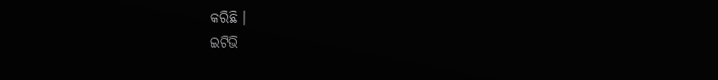କରିଛି ।
ଇଟିଭି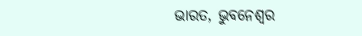ଭାରତ, ଭୁବନେଶ୍ବର